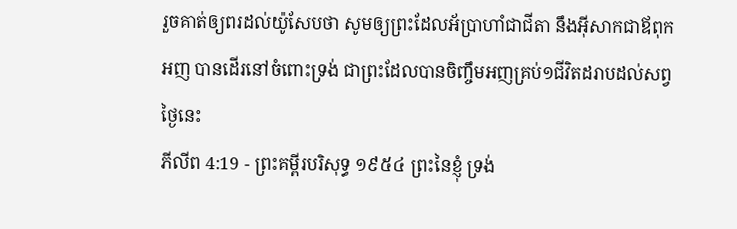រួចគាត់ឲ្យពរដល់យ៉ូសែបថា សូមឲ្យព្រះដែលអ័ប្រាហាំជាជីតា នឹងអ៊ីសាកជាឪពុកអញ បានដើរនៅចំពោះទ្រង់ ជាព្រះដែលបានចិញ្ចឹមអញគ្រប់១ជីវិតដរាបដល់សព្វថ្ងៃនេះ
ភីលីព 4:19 - ព្រះគម្ពីរបរិសុទ្ធ ១៩៥៤ ព្រះនៃខ្ញុំ ទ្រង់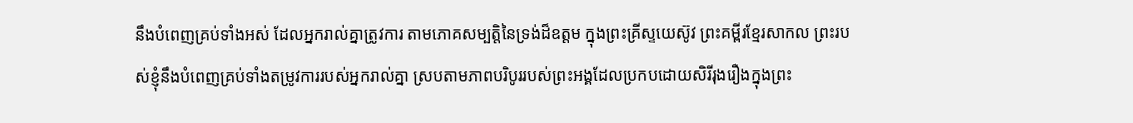នឹងបំពេញគ្រប់ទាំងអស់ ដែលអ្នករាល់គ្នាត្រូវការ តាមភោគសម្បត្តិនៃទ្រង់ដ៏ឧត្តម ក្នុងព្រះគ្រីស្ទយេស៊ូវ ព្រះគម្ពីរខ្មែរសាកល ព្រះរបស់ខ្ញុំនឹងបំពេញគ្រប់ទាំងតម្រូវការរបស់អ្នករាល់គ្នា ស្របតាមភាពបរិបូររបស់ព្រះអង្គដែលប្រកបដោយសិរីរុងរឿងក្នុងព្រះ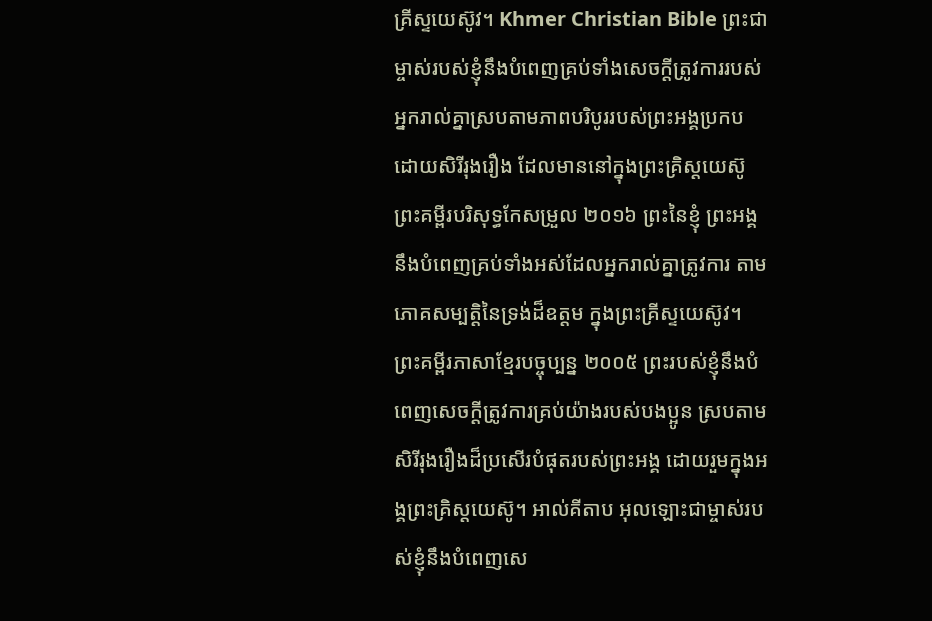គ្រីស្ទយេស៊ូវ។ Khmer Christian Bible ព្រះជាម្ចាស់របស់ខ្ញុំនឹងបំពេញគ្រប់ទាំងសេចក្ដីត្រូវការរបស់អ្នករាល់គ្នាស្របតាមភាពបរិបូររបស់ព្រះអង្គប្រកបដោយសិរីរុងរឿង ដែលមាននៅក្នុងព្រះគ្រិស្ដយេស៊ូ ព្រះគម្ពីរបរិសុទ្ធកែសម្រួល ២០១៦ ព្រះនៃខ្ញុំ ព្រះអង្គនឹងបំពេញគ្រប់ទាំងអស់ដែលអ្នករាល់គ្នាត្រូវការ តាមភោគសម្បត្តិនៃទ្រង់ដ៏ឧត្តម ក្នុងព្រះគ្រីស្ទយេស៊ូវ។ ព្រះគម្ពីរភាសាខ្មែរបច្ចុប្បន្ន ២០០៥ ព្រះរបស់ខ្ញុំនឹងបំពេញសេចក្ដីត្រូវការគ្រប់យ៉ាងរបស់បងប្អូន ស្របតាមសិរីរុងរឿងដ៏ប្រសើរបំផុតរបស់ព្រះអង្គ ដោយរួមក្នុងអង្គព្រះគ្រិស្តយេស៊ូ។ អាល់គីតាប អុលឡោះជាម្ចាស់របស់ខ្ញុំនឹងបំពេញសេ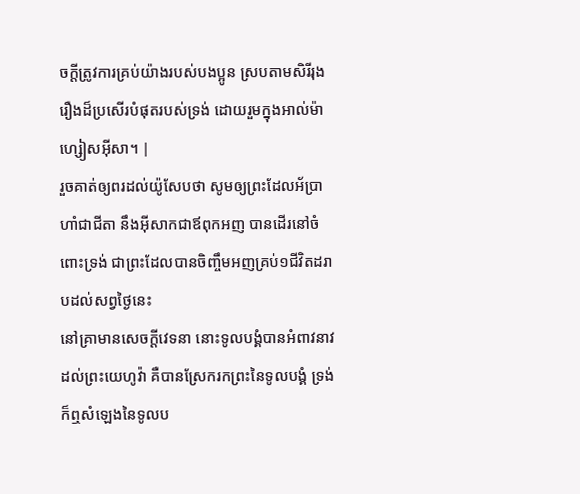ចក្ដីត្រូវការគ្រប់យ៉ាងរបស់បងប្អូន ស្របតាមសិរីរុងរឿងដ៏ប្រសើរបំផុតរបស់ទ្រង់ ដោយរួមក្នុងអាល់ម៉ាហ្សៀសអ៊ីសា។ |
រួចគាត់ឲ្យពរដល់យ៉ូសែបថា សូមឲ្យព្រះដែលអ័ប្រាហាំជាជីតា នឹងអ៊ីសាកជាឪពុកអញ បានដើរនៅចំពោះទ្រង់ ជាព្រះដែលបានចិញ្ចឹមអញគ្រប់១ជីវិតដរាបដល់សព្វថ្ងៃនេះ
នៅគ្រាមានសេចក្ដីវេទនា នោះទូលបង្គំបានអំពាវនាវដល់ព្រះយេហូវ៉ា គឺបានស្រែករកព្រះនៃទូលបង្គំ ទ្រង់ក៏ឮសំឡេងនៃទូលប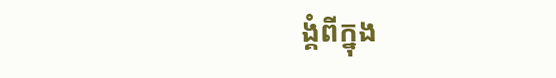ង្គំពីក្នុង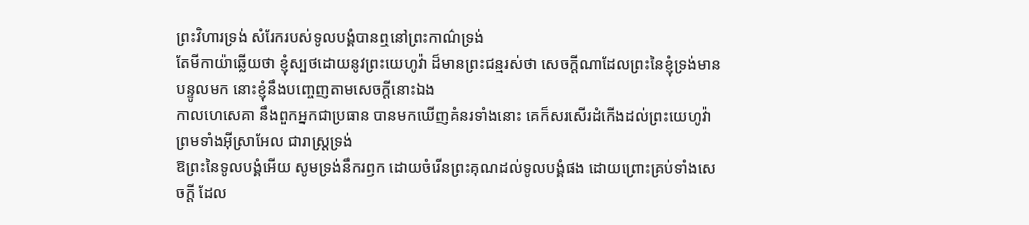ព្រះវិហារទ្រង់ សំរែករបស់ទូលបង្គំបានឮនៅព្រះកាណ៌ទ្រង់
តែមីកាយ៉ាឆ្លើយថា ខ្ញុំស្បថដោយនូវព្រះយេហូវ៉ា ដ៏មានព្រះជន្មរស់ថា សេចក្ដីណាដែលព្រះនៃខ្ញុំទ្រង់មានបន្ទូលមក នោះខ្ញុំនឹងបញ្ចេញតាមសេចក្ដីនោះឯង
កាលហេសេគា នឹងពួកអ្នកជាប្រធាន បានមកឃើញគំនរទាំងនោះ គេក៏សរសើរដំកើងដល់ព្រះយេហូវ៉ា ព្រមទាំងអ៊ីស្រាអែល ជារាស្ត្រទ្រង់
ឱព្រះនៃទូលបង្គំអើយ សូមទ្រង់នឹករឭក ដោយចំរើនព្រះគុណដល់ទូលបង្គំផង ដោយព្រោះគ្រប់ទាំងសេចក្ដី ដែល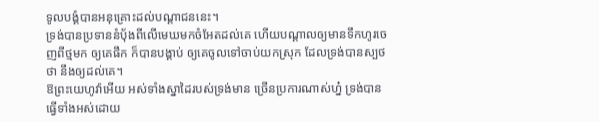ទូលបង្គំបានអនុគ្រោះដល់បណ្តាជននេះ។
ទ្រង់បានប្រទាននំបុ័ងពីលើមេឃមកចំអែតដល់គេ ហើយបណ្តាលឲ្យមានទឹកហូរចេញពីថ្មមក ឲ្យគេផឹក ក៏បានបង្គាប់ ឲ្យគេចូលទៅចាប់យកស្រុក ដែលទ្រង់បានស្បថថា នឹងឲ្យដល់គេ។
ឱព្រះយេហូវ៉ាអើយ អស់ទាំងស្នាដៃរបស់ទ្រង់មាន ច្រើនប្រការណាស់ហ្ន៎ ទ្រង់បានធ្វើទាំងអស់ដោយ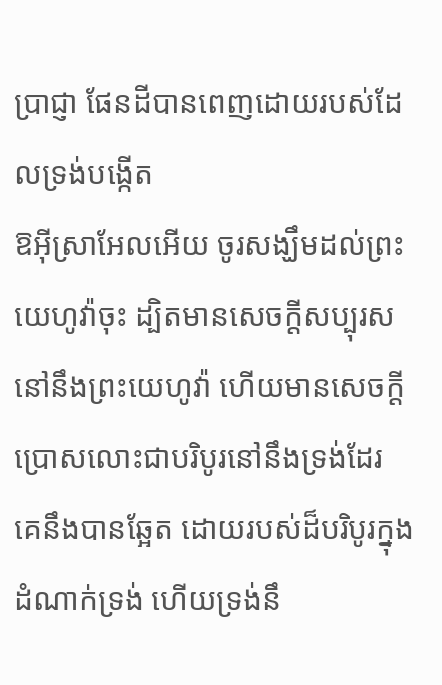ប្រាជ្ញា ផែនដីបានពេញដោយរបស់ដែលទ្រង់បង្កើត
ឱអ៊ីស្រាអែលអើយ ចូរសង្ឃឹមដល់ព្រះយេហូវ៉ាចុះ ដ្បិតមានសេចក្ដីសប្បុរសនៅនឹងព្រះយេហូវ៉ា ហើយមានសេចក្ដីប្រោសលោះជាបរិបូរនៅនឹងទ្រង់ដែរ
គេនឹងបានឆ្អែត ដោយរបស់ដ៏បរិបូរក្នុងដំណាក់ទ្រង់ ហើយទ្រង់នឹ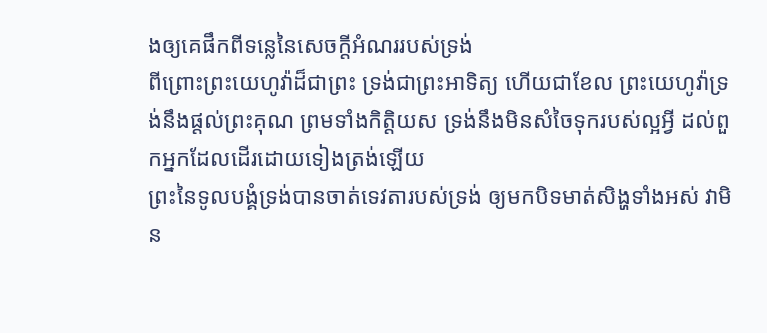ងឲ្យគេផឹកពីទន្លេនៃសេចក្ដីអំណររបស់ទ្រង់
ពីព្រោះព្រះយេហូវ៉ាដ៏ជាព្រះ ទ្រង់ជាព្រះអាទិត្យ ហើយជាខែល ព្រះយេហូវ៉ាទ្រង់នឹងផ្តល់ព្រះគុណ ព្រមទាំងកិត្តិយស ទ្រង់នឹងមិនសំចៃទុករបស់ល្អអ្វី ដល់ពួកអ្នកដែលដើរដោយទៀងត្រង់ឡើយ
ព្រះនៃទូលបង្គំទ្រង់បានចាត់ទេវតារបស់ទ្រង់ ឲ្យមកបិទមាត់សិង្ហទាំងអស់ វាមិន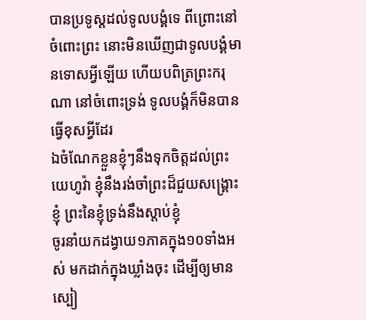បានប្រទូស្តដល់ទូលបង្គំទេ ពីព្រោះនៅចំពោះព្រះ នោះមិនឃើញជាទូលបង្គំមានទោសអ្វីឡើយ ហើយបពិត្រព្រះករុណា នៅចំពោះទ្រង់ ទូលបង្គំក៏មិនបានធ្វើខុសអ្វីដែរ
ឯចំណែកខ្លួនខ្ញុំៗនឹងទុកចិត្តដល់ព្រះយេហូវ៉ា ខ្ញុំនឹងរង់ចាំព្រះដ៏ជួយសង្គ្រោះខ្ញុំ ព្រះនៃខ្ញុំទ្រង់នឹងស្តាប់ខ្ញុំ
ចូរនាំយកដង្វាយ១ភាគក្នុង១០ទាំងអស់ មកដាក់ក្នុងឃ្លាំងចុះ ដើម្បីឲ្យមានស្បៀ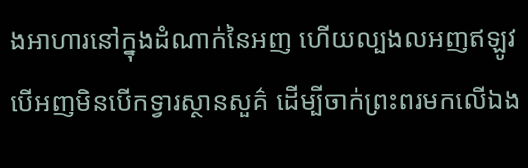ងអាហារនៅក្នុងដំណាក់នៃអញ ហើយល្បងលអញឥឡូវ បើអញមិនបើកទ្វារស្ថានសួគ៌ ដើម្បីចាក់ព្រះពរមកលើឯង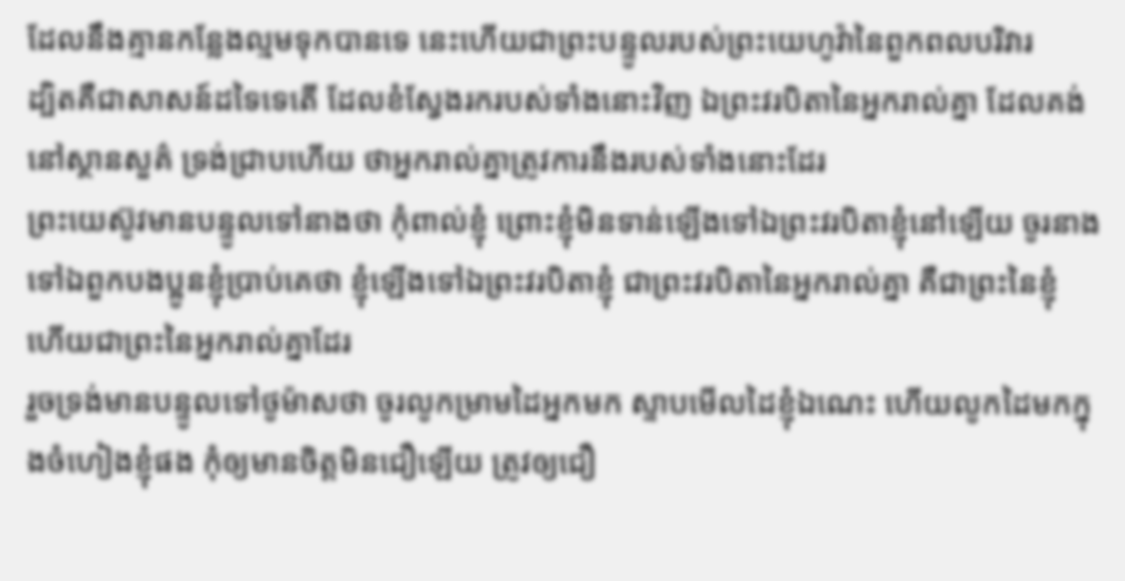ដែលនឹងគ្មានកន្លែងល្មមទុកបានទេ នេះហើយជាព្រះបន្ទូលរបស់ព្រះយេហូវ៉ានៃពួកពលបរិវារ
ដ្បិតគឺជាសាសន៍ដទៃទេតើ ដែលខំស្វែងរករបស់ទាំងនោះវិញ ឯព្រះវរបិតានៃអ្នករាល់គ្នា ដែលគង់នៅស្ថានសួគ៌ ទ្រង់ជ្រាបហើយ ថាអ្នករាល់គ្នាត្រូវការនឹងរបស់ទាំងនោះដែរ
ព្រះយេស៊ូវមានបន្ទូលទៅនាងថា កុំពាល់ខ្ញុំ ព្រោះខ្ញុំមិនទាន់ឡើងទៅឯព្រះវរបិតាខ្ញុំនៅឡើយ ចូរនាងទៅឯពួកបងប្អូនខ្ញុំប្រាប់គេថា ខ្ញុំឡើងទៅឯព្រះវរបិតាខ្ញុំ ជាព្រះវរបិតានៃអ្នករាល់គ្នា គឺជាព្រះនៃខ្ញុំ ហើយជាព្រះនៃអ្នករាល់គ្នាដែរ
រួចទ្រង់មានបន្ទូលទៅថូម៉ាសថា ចូរលូកម្រាមដៃអ្នកមក ស្ទាបមើលដៃខ្ញុំឯណេះ ហើយលូកដៃមកក្នុងចំហៀងខ្ញុំផង កុំឲ្យមានចិត្តមិនជឿឡើយ ត្រូវឲ្យជឿ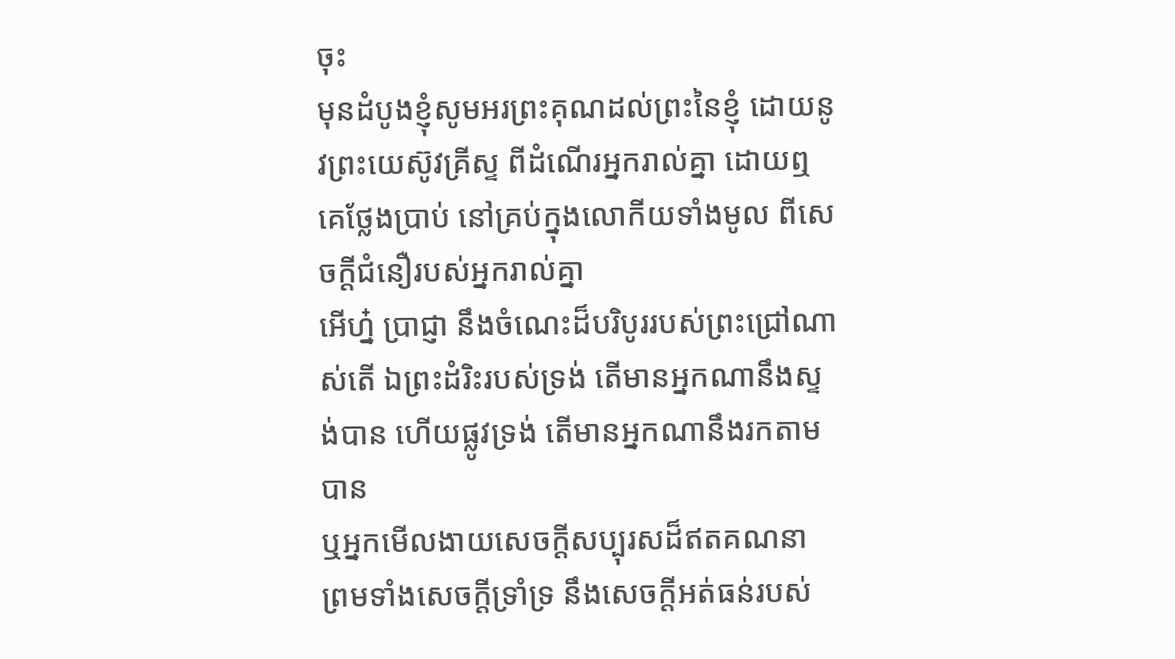ចុះ
មុនដំបូងខ្ញុំសូមអរព្រះគុណដល់ព្រះនៃខ្ញុំ ដោយនូវព្រះយេស៊ូវគ្រីស្ទ ពីដំណើរអ្នករាល់គ្នា ដោយឮគេថ្លែងប្រាប់ នៅគ្រប់ក្នុងលោកីយទាំងមូល ពីសេចក្ដីជំនឿរបស់អ្នករាល់គ្នា
អើហ្ន៎ ប្រាជ្ញា នឹងចំណេះដ៏បរិបូររបស់ព្រះជ្រៅណាស់តើ ឯព្រះដំរិះរបស់ទ្រង់ តើមានអ្នកណានឹងស្ទង់បាន ហើយផ្លូវទ្រង់ តើមានអ្នកណានឹងរកតាមបាន
ឬអ្នកមើលងាយសេចក្ដីសប្បុរសដ៏ឥតគណនា ព្រមទាំងសេចក្ដីទ្រាំទ្រ នឹងសេចក្ដីអត់ធន់របស់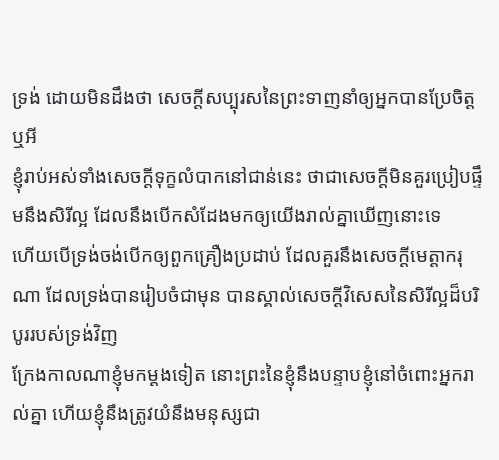ទ្រង់ ដោយមិនដឹងថា សេចក្ដីសប្បុរសនៃព្រះទាញនាំឲ្យអ្នកបានប្រែចិត្តឬអី
ខ្ញុំរាប់អស់ទាំងសេចក្ដីទុក្ខលំបាកនៅជាន់នេះ ថាជាសេចក្ដីមិនគួរប្រៀបផ្ទឹមនឹងសិរីល្អ ដែលនឹងបើកសំដែងមកឲ្យយើងរាល់គ្នាឃើញនោះទេ
ហើយបើទ្រង់ចង់បើកឲ្យពួកគ្រឿងប្រដាប់ ដែលគួរនឹងសេចក្ដីមេត្តាករុណា ដែលទ្រង់បានរៀបចំជាមុន បានស្គាល់សេចក្ដីវិសេសនៃសិរីល្អដ៏បរិបូររបស់ទ្រង់វិញ
ក្រែងកាលណាខ្ញុំមកម្តងទៀត នោះព្រះនៃខ្ញុំនឹងបន្ទាបខ្ញុំនៅចំពោះអ្នករាល់គ្នា ហើយខ្ញុំនឹងត្រូវយំនឹងមនុស្សជា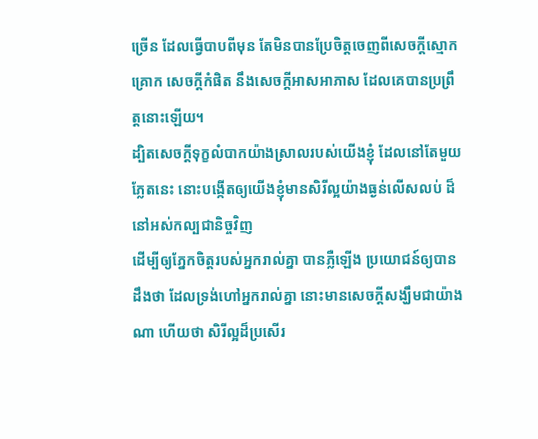ច្រើន ដែលធ្វើបាបពីមុន តែមិនបានប្រែចិត្តចេញពីសេចក្ដីស្មោកគ្រោក សេចក្ដីកំផិត នឹងសេចក្ដីអាសអាភាស ដែលគេបានប្រព្រឹត្តនោះឡើយ។
ដ្បិតសេចក្ដីទុក្ខលំបាកយ៉ាងស្រាលរបស់យើងខ្ញុំ ដែលនៅតែមួយភ្លែតនេះ នោះបង្កើតឲ្យយើងខ្ញុំមានសិរីល្អយ៉ាងធ្ងន់លើសលប់ ដ៏នៅអស់កល្បជានិច្ចវិញ
ដើម្បីឲ្យភ្នែកចិត្តរបស់អ្នករាល់គ្នា បានភ្លឺឡើង ប្រយោជន៍ឲ្យបានដឹងថា ដែលទ្រង់ហៅអ្នករាល់គ្នា នោះមានសេចក្ដីសង្ឃឹមជាយ៉ាងណា ហើយថា សិរីល្អដ៏ប្រសើរ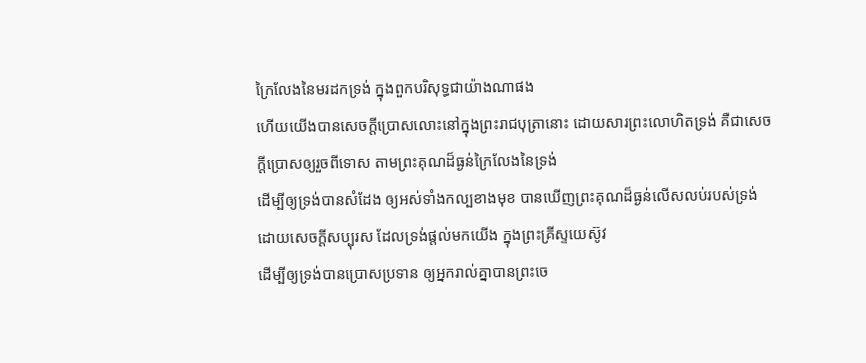ក្រៃលែងនៃមរដកទ្រង់ ក្នុងពួកបរិសុទ្ធជាយ៉ាងណាផង
ហើយយើងបានសេចក្ដីប្រោសលោះនៅក្នុងព្រះរាជបុត្រានោះ ដោយសារព្រះលោហិតទ្រង់ គឺជាសេចក្ដីប្រោសឲ្យរួចពីទោស តាមព្រះគុណដ៏ធ្ងន់ក្រៃលែងនៃទ្រង់
ដើម្បីឲ្យទ្រង់បានសំដែង ឲ្យអស់ទាំងកល្បខាងមុខ បានឃើញព្រះគុណដ៏ធ្ងន់លើសលប់របស់ទ្រង់ ដោយសេចក្ដីសប្បុរស ដែលទ្រង់ផ្តល់មកយើង ក្នុងព្រះគ្រីស្ទយេស៊ូវ
ដើម្បីឲ្យទ្រង់បានប្រោសប្រទាន ឲ្យអ្នករាល់គ្នាបានព្រះចេ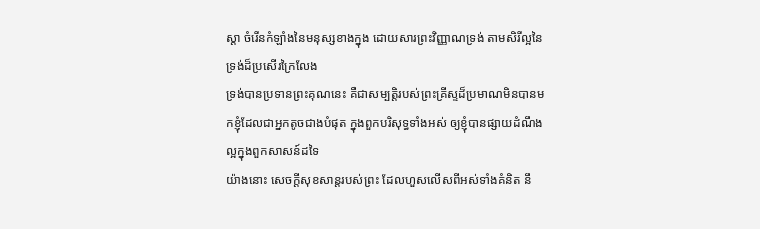ស្តា ចំរើនកំឡាំងនៃមនុស្សខាងក្នុង ដោយសារព្រះវិញ្ញាណទ្រង់ តាមសិរីល្អនៃទ្រង់ដ៏ប្រសើរក្រៃលែង
ទ្រង់បានប្រទានព្រះគុណនេះ គឺជាសម្បត្តិរបស់ព្រះគ្រីស្ទដ៏ប្រមាណមិនបានមកខ្ញុំដែលជាអ្នកតូចជាងបំផុត ក្នុងពួកបរិសុទ្ធទាំងអស់ ឲ្យខ្ញុំបានផ្សាយដំណឹងល្អក្នុងពួកសាសន៍ដទៃ
យ៉ាងនោះ សេចក្ដីសុខសាន្តរបស់ព្រះ ដែលហួសលើសពីអស់ទាំងគំនិត នឹ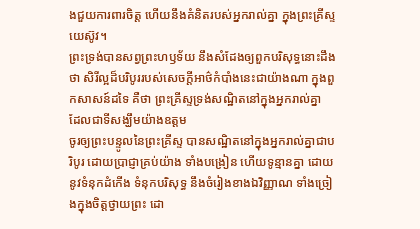ងជួយការពារចិត្ត ហើយនឹងគំនិតរបស់អ្នករាល់គ្នា ក្នុងព្រះគ្រីស្ទយេស៊ូវ។
ព្រះទ្រង់បានសព្វព្រះហឫទ័យ នឹងសំដែងឲ្យពួកបរិសុទ្ធនោះដឹងថា សិរីល្អដ៏បរិបូររបស់សេចក្ដីអាថ៌កំបាំងនេះជាយ៉ាងណា ក្នុងពួកសាសន៍ដទៃ គឺថា ព្រះគ្រីស្ទទ្រង់សណ្ឋិតនៅក្នុងអ្នករាល់គ្នា ដែលជាទីសង្ឃឹមយ៉ាងឧត្តម
ចូរឲ្យព្រះបន្ទូលនៃព្រះគ្រីស្ទ បានសណ្ឋិតនៅក្នុងអ្នករាល់គ្នាជាបរិបូរ ដោយប្រាជ្ញាគ្រប់យ៉ាង ទាំងបង្រៀន ហើយទូន្មានគ្នា ដោយនូវទំនុកដំកើង ទំនុកបរិសុទ្ធ នឹងចំរៀងខាងឯវិញ្ញាណ ទាំងច្រៀងក្នុងចិត្តថ្វាយព្រះ ដោ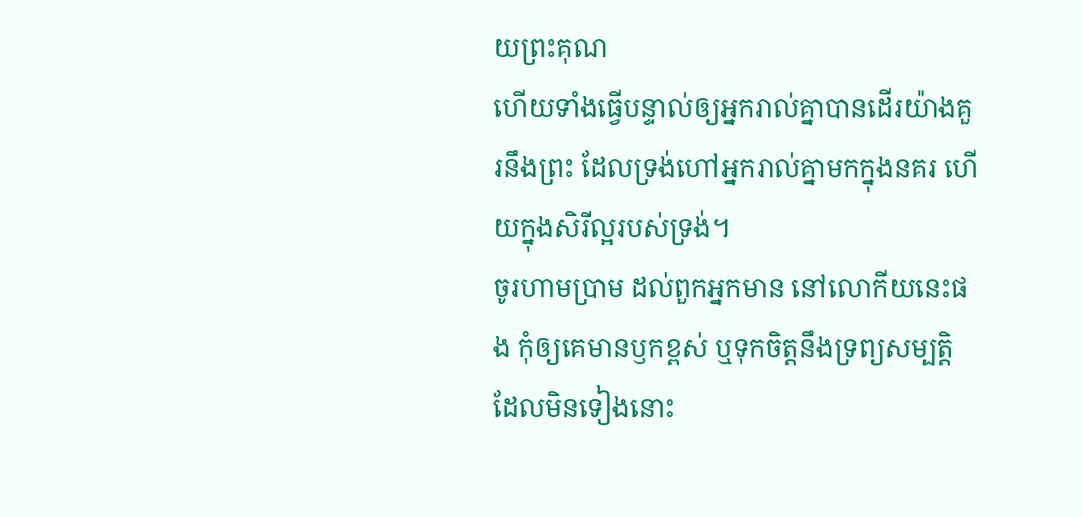យព្រះគុណ
ហើយទាំងធ្វើបន្ទាល់ឲ្យអ្នករាល់គ្នាបានដើរយ៉ាងគួរនឹងព្រះ ដែលទ្រង់ហៅអ្នករាល់គ្នាមកក្នុងនគរ ហើយក្នុងសិរីល្អរបស់ទ្រង់។
ចូរហាមប្រាម ដល់ពួកអ្នកមាន នៅលោកីយនេះផង កុំឲ្យគេមានឫកខ្ពស់ ឬទុកចិត្តនឹងទ្រព្យសម្បត្តិ ដែលមិនទៀងនោះ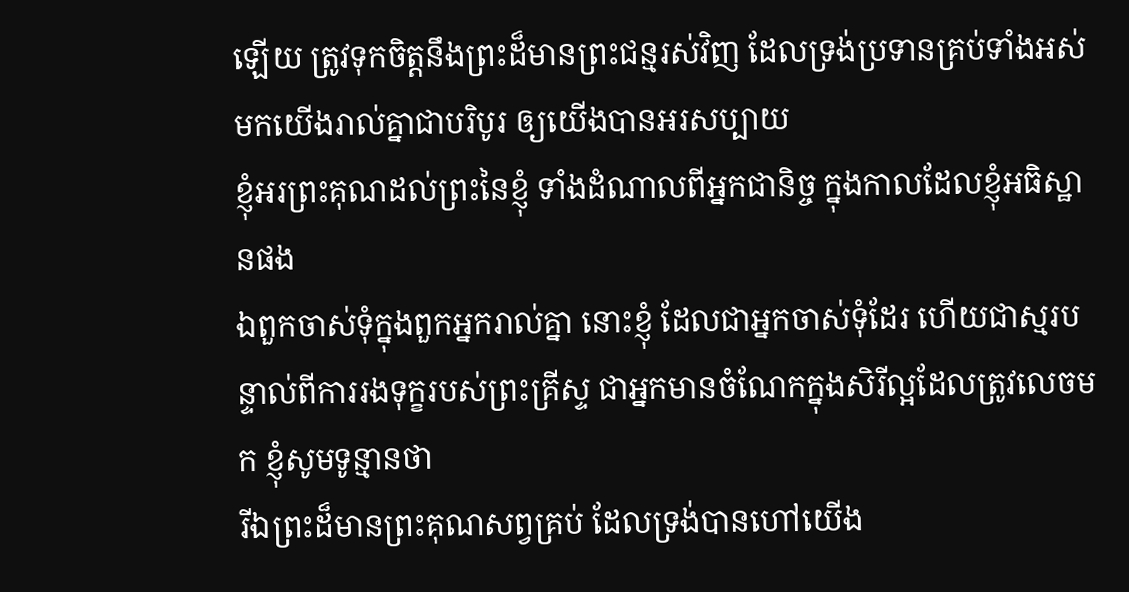ឡើយ ត្រូវទុកចិត្តនឹងព្រះដ៏មានព្រះជន្មរស់វិញ ដែលទ្រង់ប្រទានគ្រប់ទាំងអស់មកយើងរាល់គ្នាជាបរិបូរ ឲ្យយើងបានអរសប្បាយ
ខ្ញុំអរព្រះគុណដល់ព្រះនៃខ្ញុំ ទាំងដំណាលពីអ្នកជានិច្ច ក្នុងកាលដែលខ្ញុំអធិស្ឋានផង
ឯពួកចាស់ទុំក្នុងពួកអ្នករាល់គ្នា នោះខ្ញុំ ដែលជាអ្នកចាស់ទុំដែរ ហើយជាស្មរបន្ទាល់ពីការរងទុក្ខរបស់ព្រះគ្រីស្ទ ជាអ្នកមានចំណែកក្នុងសិរីល្អដែលត្រូវលេចមក ខ្ញុំសូមទូន្មានថា
រីឯព្រះដ៏មានព្រះគុណសព្វគ្រប់ ដែលទ្រង់បានហៅយើង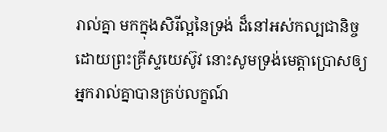រាល់គ្នា មកក្នុងសិរីល្អនៃទ្រង់ ដ៏នៅអស់កល្បជានិច្ច ដោយព្រះគ្រីស្ទយេស៊ូវ នោះសូមទ្រង់មេត្តាប្រោសឲ្យអ្នករាល់គ្នាបានគ្រប់លក្ខណ៍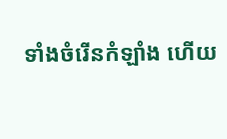ទាំងចំរើនកំឡាំង ហើយ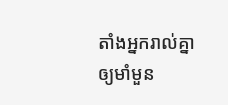តាំងអ្នករាល់គ្នាឲ្យមាំមួន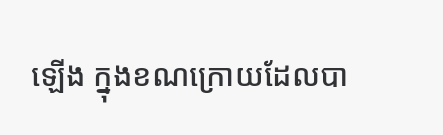ឡើង ក្នុងខណក្រោយដែលបា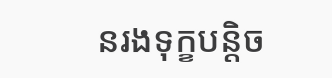នរងទុក្ខបន្តិច